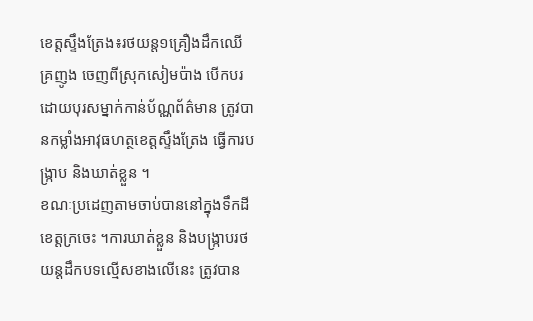ខេត្តស្ទឹងត្រែង៖រថយន្ត១គ្រឿងដឹកឈើគ្រញូង ចេញពីស្រុកសៀមប៉ាង បើកបរដោយបុរសម្នាក់កាន់ប័ណ្ណព័ត៌មាន ត្រូវបានកម្លាំងអាវុធហត្ថខេត្តស្ទឹងត្រែង ធ្វើការបង្រ្កាប និងឃាត់ខ្លួន ។
ខណៈប្រដេញតាមចាប់បាននៅក្នុងទឹកដីខេត្តក្រចេះ ។ការឃាត់ខ្លួន និងបង្រ្កាបរថយន្តដឹកបទល្មើសខាងលើនេះ ត្រូវបាន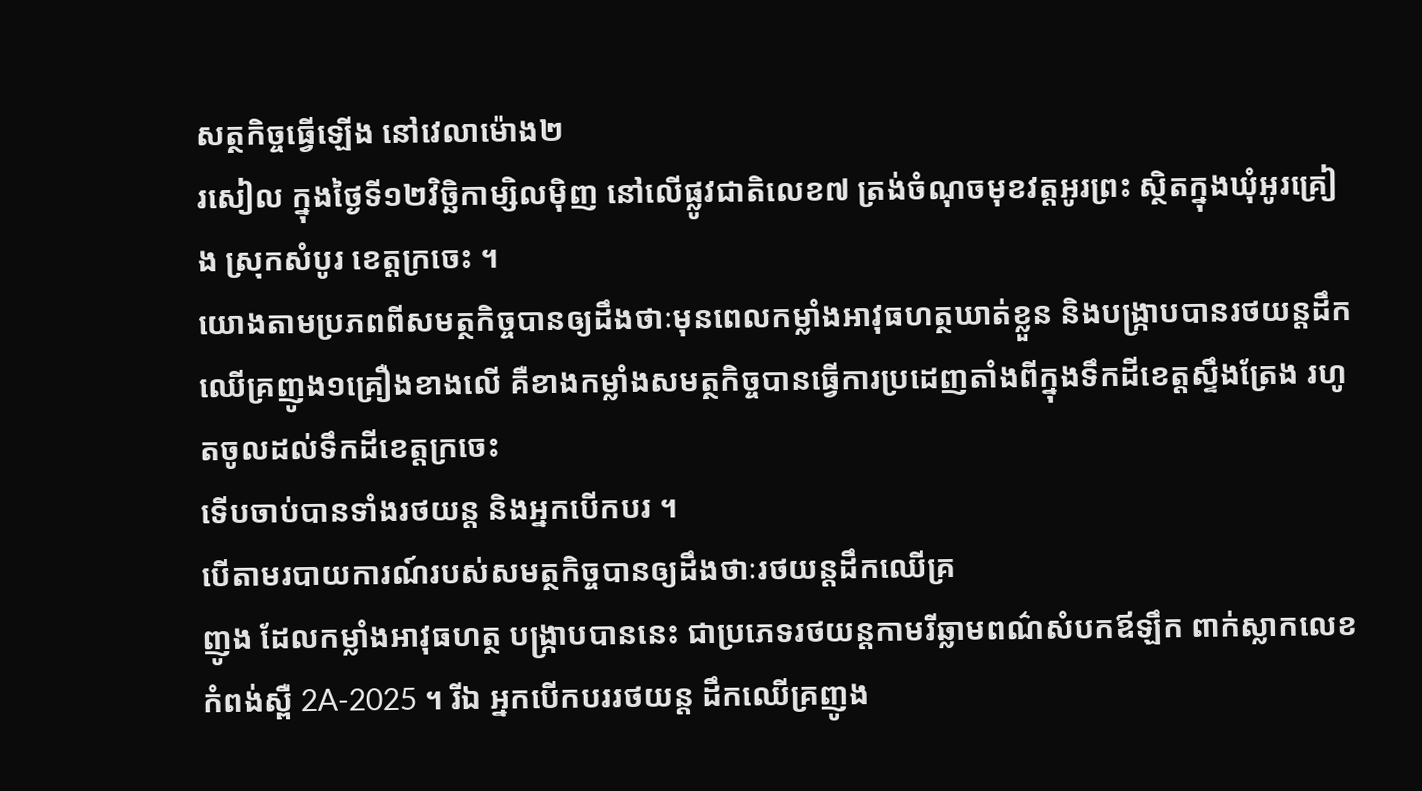សត្ថកិច្ចធ្វើឡើង នៅវេលាម៉ោង២
រសៀល ក្នុងថ្ងៃទី១២វិច្ឆិកាម្សិលម៉ិញ នៅលើផ្លូវជាតិលេខ៧ ត្រង់ចំណុចមុខវត្តអូរព្រះ ស្ថិតក្នុងឃុំអូរគ្រៀង ស្រុកសំបូរ ខេត្តក្រចេះ ។
យោងតាមប្រភពពីសមត្ថកិច្ចបានឲ្យដឹងថាៈមុនពេលកម្លាំងអាវុធហត្ថឃាត់ខ្លួន និងបង្រ្កាបបានរថយន្តដឹកឈើគ្រញូង១គ្រឿងខាងលើ គឺខាងកម្លាំងសមត្ថកិច្ចបានធ្វើការប្រដេញតាំងពីក្នុងទឹកដីខេត្តស្ទឹងត្រែង រហូតចូលដល់ទឹកដីខេត្តក្រចេះ
ទើបចាប់បានទាំងរថយន្ត និងអ្នកបើកបរ ។
បើតាមរបាយការណ៍របស់សមត្ថកិច្ចបានឲ្យដឹងថាៈរថយន្តដឹកឈើគ្រ
ញូង ដែលកម្លាំងអាវុធហត្ថ បង្ក្រាបបាននេះ ជាប្រភេទរថយន្តកាមរីឆ្លាមពណ៌សំបកឪឡឹក ពាក់ស្លាកលេខ កំពង់ស្ពឺ 2A-2025 ។ រីឯ អ្នកបើកបររថយន្ត ដឹកឈើគ្រញូង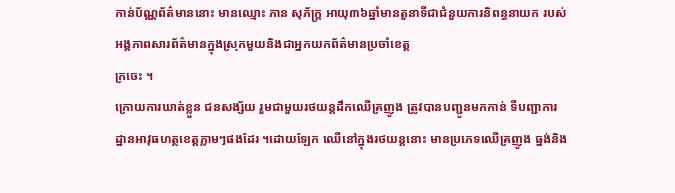កាន់ប័ណ្ណព័ត៌មាននោះ មានឈ្មោះ ភាន សុភ័ក្ត្រ អាយុ៣៦ឆ្នាំមានតួនាទីជាជំនួយការនិពន្ធនាយក របស់អង្គភាពសារព័ត៌មានក្នុងស្រុកមួយនិងជាអ្នកយកព័ត៌មានប្រចាំខេត្ត
ក្រចេះ ។
ក្រោយការឃាត់ខ្លួន ជនសង្ស័យ រួមជាមួយរថយន្តដឹកឈើគ្រញូង ត្រូវបានបញ្ជូនមកកាន់ ទីបញ្ជាការដ្ឋានអាវុធហត្ថខេត្តភ្លាមៗផងដែរ ។ដោយឡែក ឈើនៅក្នុងរថយន្តនោះ មានប្រភេទឈើគ្រញូង ធ្នង់និង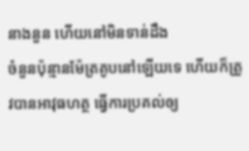នាងនួន ហើយនៅមិនទាន់ដឹង
ចំនួនប៉ុន្មានម៉ែត្រគូបនៅឡើយទេ ហើយក៏ត្រូវបានអាវុធហត្ថ ធ្វើការប្រគល់ឲ្យ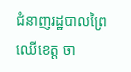ជំនាញរដ្ឋបាលព្រៃឈើខេត្ត ចា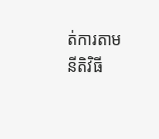ត់ការតាមនីតិវិធី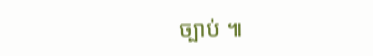ច្បាប់ ៕